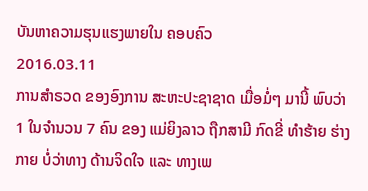ບັນຫາຄວາມຮຸນແຮງພາຍໃນ ຄອບຄົວ
2016.03.11
ການສຳຣວດ ຂອງອົງການ ສະຫະປະຊາຊາດ ເມື່ອມໍ່ໆ ມານີ້ ພົບວ່າ 1 ໃນຈຳນວນ 7 ຄົນ ຂອງ ແມ່ຍິງລາວ ຖືກສາມີ ກົດຂີ່ ທຳຮ້າຍ ຮ່າງກາຍ ບໍ່ວ່າທາງ ດ້ານຈິດໃຈ ແລະ ທາງເພ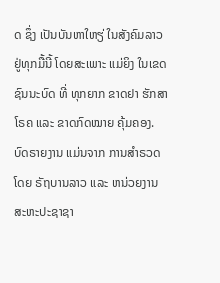ດ ຊຶ່ງ ເປັນບັນຫາໃຫຽ່ ໃນສັງຄົມລາວ ຢູ່ທຸກມື້ນີ້ ໂດຍສະເພາະ ແມ່ຍິງ ໃນເຂດ ຊົນນະບົດ ທີ່ ທຸກຍາກ ຂາດຢາ ຮັກສາໂຣຄ ແລະ ຂາດກົດໝາຍ ຄຸ້ມຄອງ.
ບົດຣາຍງານ ແມ່ນຈາກ ການສຳຣວດ ໂດຍ ຣັຖບານລາວ ແລະ ຫນ່ວຍງານ ສະຫະປະຊາຊາ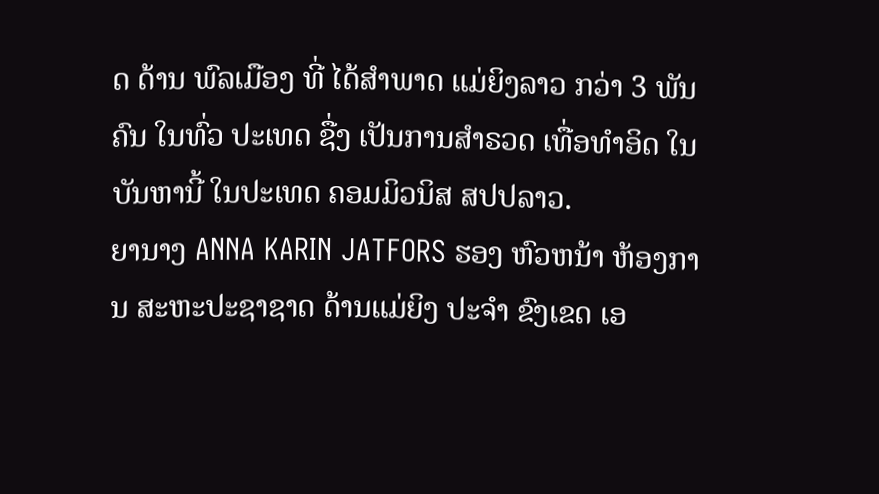ດ ດ້ານ ພົລເມືອງ ທີ່ ໄດ້ສຳພາດ ແມ່ຍິງລາວ ກວ່າ 3 ພັນຄົນ ໃນທົ່ວ ປະເທດ ຊື່ງ ເປັນການສຳຣວດ ເທື່ອທຳອິດ ໃນ ບັນຫານີ້ ໃນປະເທດ ຄອມມິວນິສ ສປປລາວ.
ຍານາງ ANNA KARIN JATFORS ຮອງ ຫົວຫນ້າ ຫ້ອງການ ສະຫະປະຊາຊາດ ດ້ານແມ່ຍິງ ປະຈຳ ຂົງເຂດ ເອ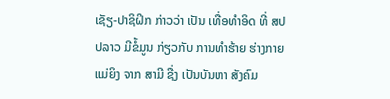ເຊັຽ-ປາຊິຝິກ ກ່າວວ່າ ເປັນ ເທື່ອທຳອິດ ທີ່ ສປປລາວ ມີຂໍ້ມູນ ກ່ຽວກັບ ການທຳຮ້າຍ ຮ່າງກາຍ ແມ່ຍິງ ຈາກ ສາມີ ຊື່ງ ເປັນບັນຫາ ສັງຄົມ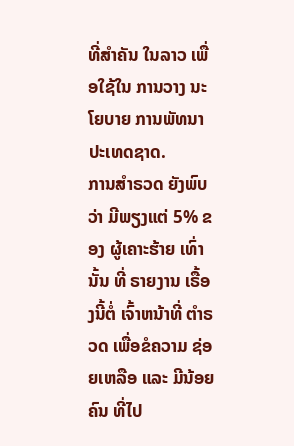ທີ່ສຳຄັນ ໃນລາວ ເພື່ອໃຊ້ໃນ ການວາງ ນະໂຍບາຍ ການພັທນາ ປະເທດຊາດ.
ການສຳຣວດ ຍັງພົບວ່າ ມີພຽງແຕ່ 5% ຂອງ ຜູ້ເຄາະຮ້າຍ ເທົ່ານັ້ນ ທີ່ ຣາຍງານ ເຣື້ອງນີ້ຕໍ່ ເຈົ້າຫນ້າທີ່ ຕຳຣວດ ເພື່ອຂໍຄວາມ ຊ່ອຍເຫລືອ ແລະ ມີນ້ອຍຄົນ ທີ່ໄປ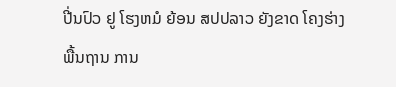ປີ່ນປົວ ຢູ ໂຮງຫມໍ ຍ້ອນ ສປປລາວ ຍັງຂາດ ໂຄງຮ່າງ ພື້ນຖານ ການ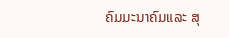ຄົມມະນາຄົມແລະ ສຸ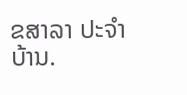ຂສາລາ ປະຈຳບ້ານ.